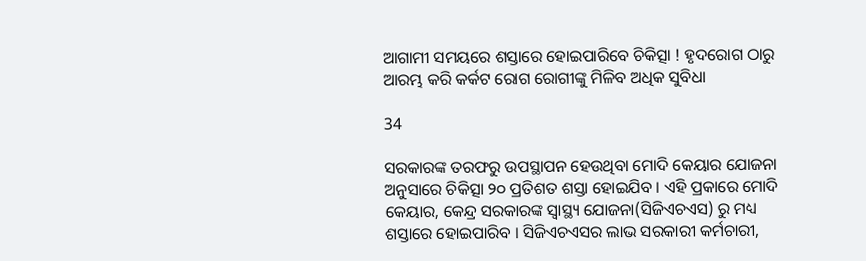ଆଗାମୀ ସମୟରେ ଶସ୍ତାରେ ହୋଇପାରିବେ ଚିକିତ୍ସା ! ହୃଦରୋଗ ଠାରୁ ଆରମ୍ଭ କରି କର୍କଟ ରୋଗ ରୋଗୀଙ୍କୁ ମିଳିବ ଅଧିକ ସୁବିଧା

34

ସରକାରଙ୍କ ତରଫରୁ ଉପସ୍ଥାପନ ହେଉଥିବା ମୋଦି କେୟାର ଯୋଜନା ଅନୁସାରେ ଚିକିତ୍ସା ୨୦ ପ୍ରତିଶତ ଶସ୍ତା ହୋଇଯିବ । ଏହି ପ୍ରକାରେ ମୋଦି କେୟାର, କେନ୍ଦ୍ର ସରକାରଙ୍କ ସ୍ୱାସ୍ଥ୍ୟ ଯୋଜନା(ସିଜିଏଚଏସ) ରୁ ମଧ୍ୟ ଶସ୍ତାରେ ହୋଇପାରିବ । ସିଜିଏଚଏସର ଲାଭ ସରକାରୀ କର୍ମଚାରୀ,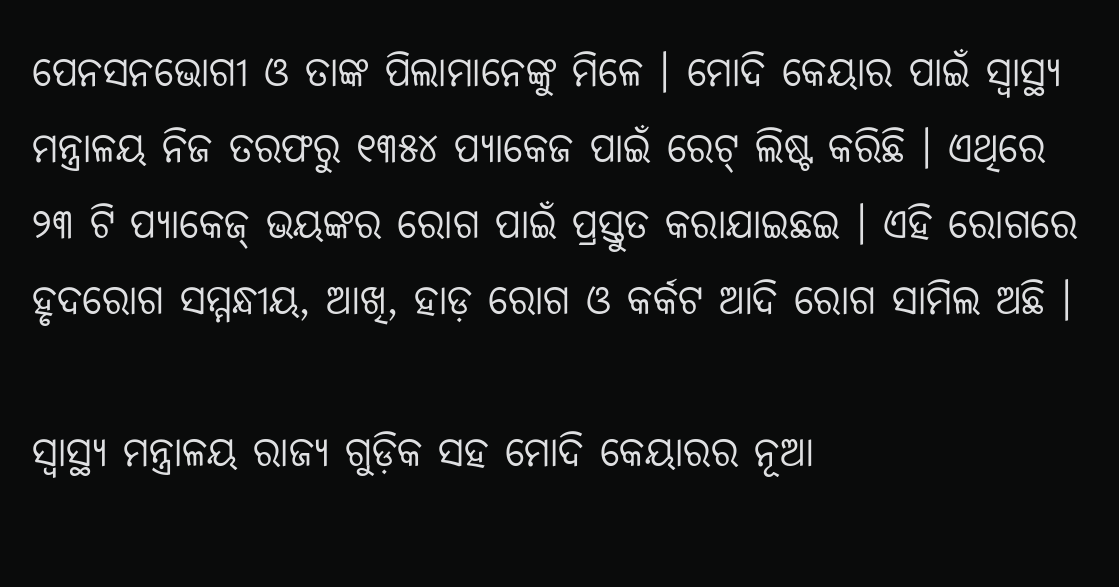ପେନସନଭୋଗୀ ଓ ତାଙ୍କ ପିଲାମାନେଙ୍କୁ ମିଳେ । ମୋଦି କେୟାର ପାଇଁ ସ୍ୱାସ୍ଥ୍ୟ ମନ୍ତ୍ରାଳୟ ନିଜ ତରଫରୁ ୧୩୫୪ ପ୍ୟାକେଜ ପାଇଁ ରେଟ୍ ଲିଷ୍ଟ କରିଛି । ଏଥିରେ ୨୩ ଟି ପ୍ୟାକେଜ୍ ଭୟଙ୍କର ରୋଗ ପାଇଁ ପ୍ରସ୍ତୁତ କରାଯାଇଛଇ । ଏହି ରୋଗରେ ହୃଦରୋଗ ସମ୍ମନ୍ଧୀୟ, ଆଖି, ହାଡ଼ ରୋଗ ଓ କର୍କଟ ଆଦି ରୋଗ ସାମିଲ ଅଛି ।

ସ୍ୱାସ୍ଥ୍ୟ ମନ୍ତ୍ରାଳୟ ରାଜ୍ୟ ଗୁଡ଼ିକ ସହ ମୋଦି କେୟାରର ନୂଆ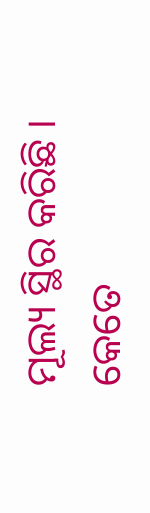ମୂଲ୍ୟ ସ୍ଥିର କରିଛି । କେତେ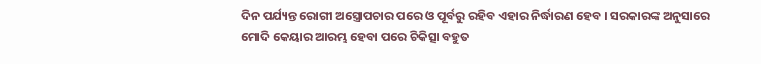ଦିନ ପର୍ଯ୍ୟନ୍ତ ରୋଗୀ ଅସ୍ତ୍ରୋପଚାର ପରେ ଓ ପୂର୍ବରୁ ରହିବ ଏହାର ନିର୍ଦ୍ଧାରଣ ହେବ । ସରକାରଙ୍କ ଅନୁସାରେ ମୋଦି କେୟାର ଆରମ୍ଭ ହେବା ପରେ ଚିକିତ୍ସା ବହୁତ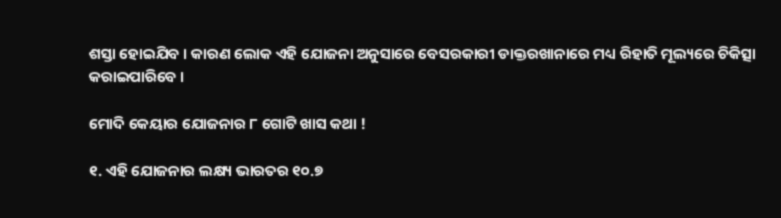ଶସ୍ତା ହୋଇଯିବ । କାରଣ ଲୋକ ଏହି ଯୋଜନା ଅନୁସାରେ ବେସରକାରୀ ଡାକ୍ତରଖାନାରେ ମଧ୍ୟ ରିହାତି ମୂଲ୍ୟରେ ଚିକିତ୍ସା କରାଇପାରିବେ ।

ମୋଦି କେୟାର ଯୋଜନାର ୮ ଗୋଟି ଖାସ କଥା !

୧. ଏହି ଯୋଜନାର ଲକ୍ଷ୍ୟ ଭାରତର ୧୦.୭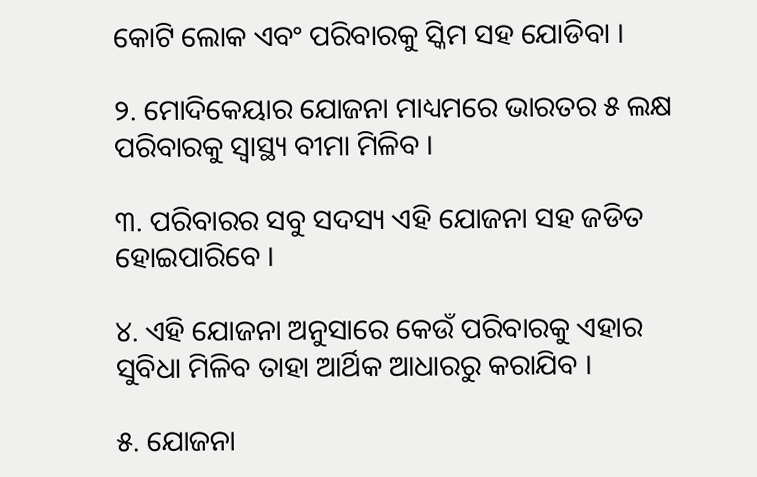କୋଟି ଲୋକ ଏବଂ ପରିବାରକୁ ସ୍କିମ ସହ ଯୋଡିବା ।

୨. ମୋଦିକେୟାର ଯୋଜନା ମାଧ୍ୟମରେ ଭାରତର ୫ ଲକ୍ଷ ପରିବାରକୁ ସ୍ୱାସ୍ଥ୍ୟ ବୀମା ମିଳିବ ।

୩. ପରିବାରର ସବୁ ସଦସ୍ୟ ଏହି ଯୋଜନା ସହ ଜଡିତ ହୋଇପାରିବେ ।

୪. ଏହି ଯୋଜନା ଅନୁସାରେ କେଉଁ ପରିବାରକୁ ଏହାର ସୁବିଧା ମିଳିବ ତାହା ଆର୍ଥିକ ଆଧାରରୁ କରାଯିବ ।

୫. ଯୋଜନା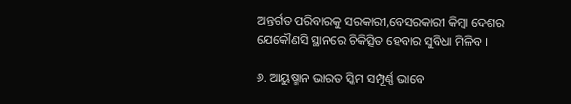ଅନ୍ତର୍ଗତ ପରିବାରକୁ ସରକାରୀ,ବେସରକାରୀ କିମ୍ବା ଦେଶର ଯେକୌଣସି ସ୍ଥାନରେ ଚିକିତ୍ସିତ ହେବାର ସୁବିଧା ମିଳିବ ।

୬. ଆୟୁଷ୍ମାନ ଭାରତ ସ୍କିମ ସମ୍ପୂର୍ଣ୍ଣ ଭାବେ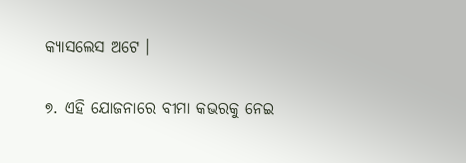କ୍ୟାସଲେସ ଅଟେ ।

୭. ଏହି ଯୋଜନାରେ ବୀମା କଭରକୁ ନେଇ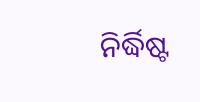ନିର୍ଦ୍ଧିଷ୍ଟ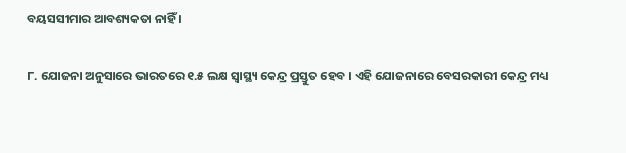ବୟସସୀମାର ଆବଶ୍ୟକତା ନାହିଁ ।

୮. ଯୋଜନା ଅନୁସାରେ ଭାରତରେ ୧.୫ ଲକ୍ଷ ସ୍ୱାସ୍ଥ୍ୟ କେନ୍ଦ୍ର ପ୍ରସ୍ତୁତ ହେବ । ଏହି ଯୋଜନାରେ ବେସରକାରୀ କେନ୍ଦ୍ର ମଧ୍ୟ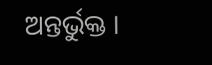ଅନ୍ତର୍ଭୁକ୍ତ ।